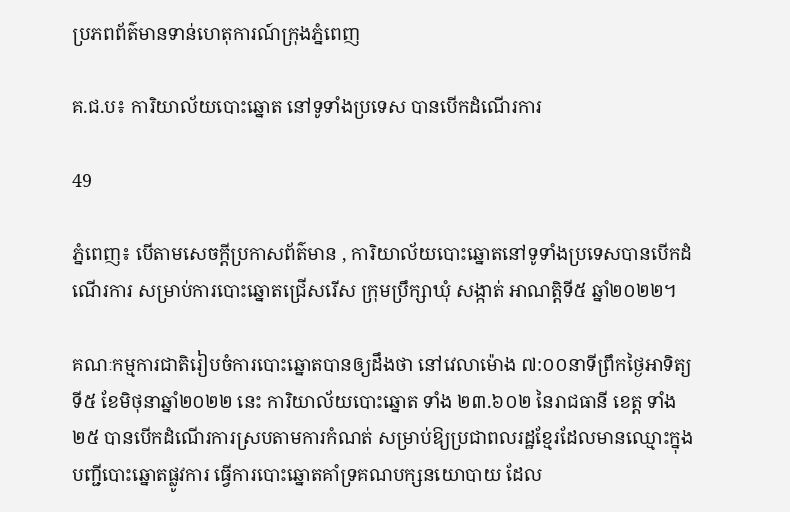ប្រភពព័ត៌មានទាន់ហេតុការណ៍ក្រុងភ្នំពេញ

គ.ជ.ប៖ ការិយាល័យបោះឆ្នោត នៅទូទាំងប្រទេស បានបើកដំណើរការ

49

ភ្នំពេញ៖ បើតាមសេចក្តីប្រកាសព័ត៌មាន , ការិយាល័យបោះឆ្នោតនៅទូទាំងប្រទេសបានបើកដំណើរការ សម្រាប់ការបោះឆ្នោតជ្រើសរើស ក្រុមប្រឹក្សាឃុំ សង្កាត់ អាណត្តិទី៥ ឆ្នាំ២០២២។

គណៈកម្មការជាតិរៀបចំការបោះឆ្នោតបានឲ្យដឹងថា នៅវេលាម៉ោង ៧:០០នាទីព្រឹកថ្ងៃអាទិត្យ ទី៥ ខែមិថុនាឆ្នាំ២០២២ នេះ ការិយាល័យបោះឆ្នោត ទាំង ២៣.៦០២ នៃរាជធានី ខេត្ត ទាំង ២៥ បានបើកដំណើរការស្របតាមការកំណត់ សម្រាប់ឱ្យប្រជាពលរដ្ឋខ្មែរដែលមានឈ្មោះក្នុងបញ្ជីបោះឆ្នោតផ្លូវការ ធ្វើការបោះឆ្នោតគាំទ្រគណបក្សនយោបាយ ដែល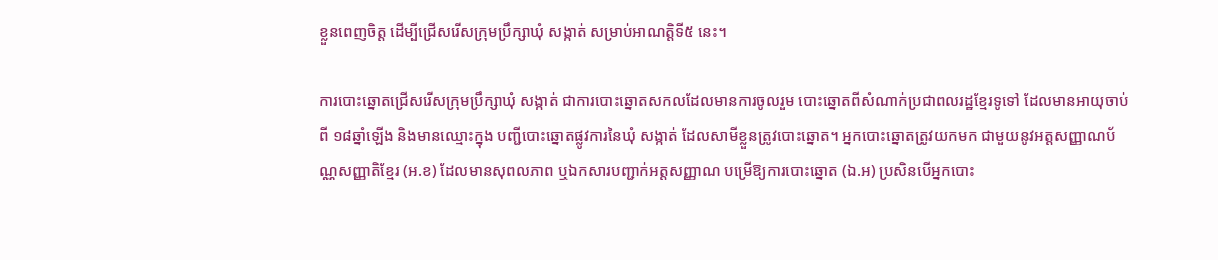ខ្លួនពេញចិត្ត ដើម្បីជ្រើសរើសក្រុមប្រឹក្សាឃុំ សង្កាត់ សម្រាប់អាណត្តិទី៥ នេះ។

ការបោះឆ្នោតជ្រើសរើសក្រុមប្រឹក្សាឃុំ សង្កាត់ ជាការបោះឆ្នោតសកលដែលមានការចូលរួម បោះឆ្នោតពីសំណាក់ប្រជាពលរដ្ឋខ្មែរទូទៅ ដែលមានអាយុចាប់ពី ១៨ឆ្នាំឡើង និងមានឈ្មោះក្នុង បញ្ជីបោះឆ្នោតផ្លូវការនៃឃុំ សង្កាត់ ដែលសាមីខ្លួនត្រូវបោះឆ្នោត។ អ្នកបោះឆ្នោតត្រូវយកមក ជាមួយនូវអត្តសញ្ញាណប័ណ្ណសញ្ញាតិខ្មែរ (អ.ខ) ដែលមានសុពលភាព ឬឯកសារបញ្ជាក់អត្តសញ្ញាណ បម្រើឱ្យការបោះឆ្នោត (ឯ.អ) ប្រសិនបើអ្នកបោះ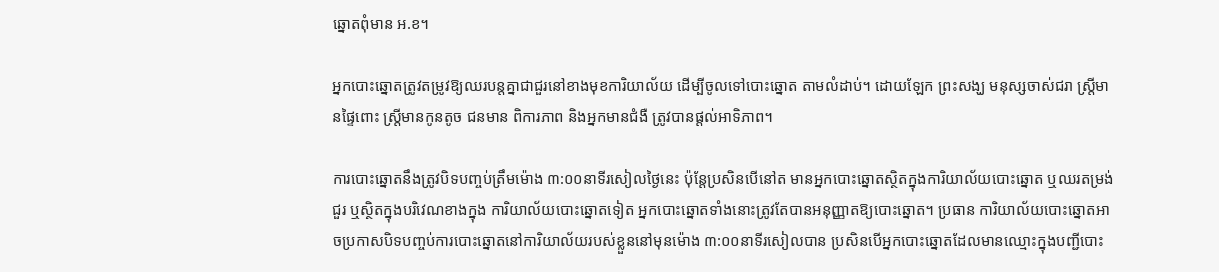ឆ្នោតពុំមាន អ.ខ។

អ្នកបោះឆ្នោតត្រូវតម្រូវឱ្យឈរបន្តគ្នាជាជួរនៅខាងមុខការិយាល័យ ដើម្បីចូលទៅបោះឆ្នោត តាមលំដាប់។ ដោយឡែក ព្រះសង្ឃ មនុស្សចាស់ជរា ស្រ្តីមានផ្ទៃពោះ ស្រ្តីមានកូនតូច ជនមាន ពិការភាព និងអ្នកមានជំងឺ ត្រូវបានផ្តល់អាទិភាព។

ការបោះឆ្នោតនឹងត្រូវបិទបញ្ចប់ត្រឹមម៉ោង ៣:០០នាទីរសៀលថ្ងៃនេះ ប៉ុន្តែប្រសិនបើនៅត មានអ្នកបោះឆ្នោតស្ថិតក្នុងការិយាល័យបោះឆ្នោត ឬឈរតម្រង់ជួរ ឬស្ថិតក្នុងបរិវេណខាងក្នុង ការិយាល័យបោះឆ្នោតទៀត អ្នកបោះឆ្នោតទាំងនោះត្រូវតែបានអនុញ្ញាតឱ្យបោះឆ្នោត។ ប្រធាន ការិយាល័យបោះឆ្នោតអាចប្រកាសបិទបញ្ចប់ការបោះឆ្នោតនៅការិយាល័យរបស់ខ្លួននៅមុនម៉ោង ៣:០០នាទីរសៀលបាន ប្រសិនបើអ្នកបោះឆ្នោតដែលមានឈ្មោះក្នុងបញ្ជីបោះ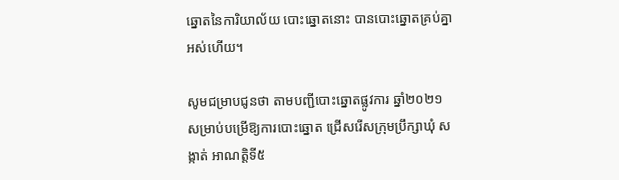ឆ្នោតនៃការិយាល័យ បោះឆ្នោតនោះ បានបោះឆ្នោតគ្រប់គ្នាអស់ហើយ។

សូមជម្រាបជូនថា តាមបញ្ជីបោះឆ្នោតផ្លូវការ ឆ្នាំ២០២១ សម្រាប់បម្រើឱ្យការបោះឆ្នោត ជ្រើសរើសក្រុមប្រឹក្សាឃុំ សង្កាត់ អាណត្តិទី៥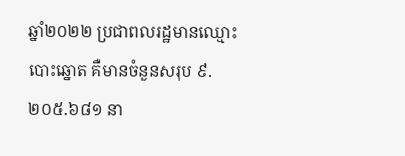ឆ្នាំ២០២២ ប្រជាពលរដ្ឋមានឈ្មោះបោះឆ្នោត គឺមានចំនួនសរុប ៩.២០៥.៦៨១ នា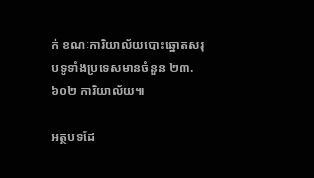ក់ ខណៈការិយាល័យបោះឆ្នោតសរុបទូទាំងប្រទេសមានចំនួន ២៣.៦០២ ការិយាល័យ៕

អត្ថបទដែ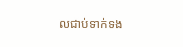លជាប់ទាក់ទង